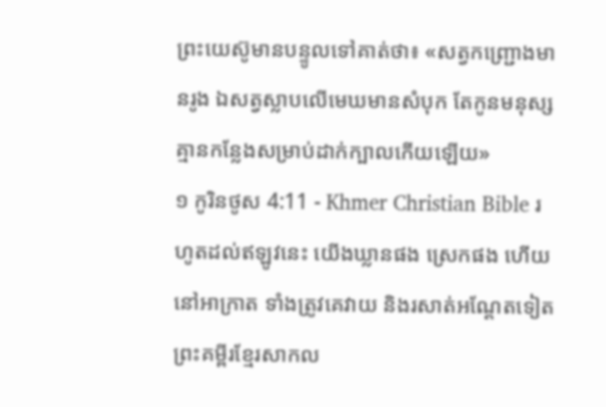ព្រះយេស៊ូមានបន្ទូលទៅគាត់ថា៖ «សត្វកញ្ជ្រោងមានរូង ឯសត្វស្លាបលើមេឃមានសំបុក តែកូនមនុស្សគ្មានកន្លែងសម្រាប់ដាក់ក្បាលកើយឡើយ»
១ កូរិនថូស 4:11 - Khmer Christian Bible រហូតដល់ឥឡូវនេះ យើងឃ្លានផង ស្រេកផង ហើយនៅអាក្រាត ទាំងត្រូវគេវាយ និងរសាត់អណ្ដែតទៀត ព្រះគម្ពីរខ្មែរសាកល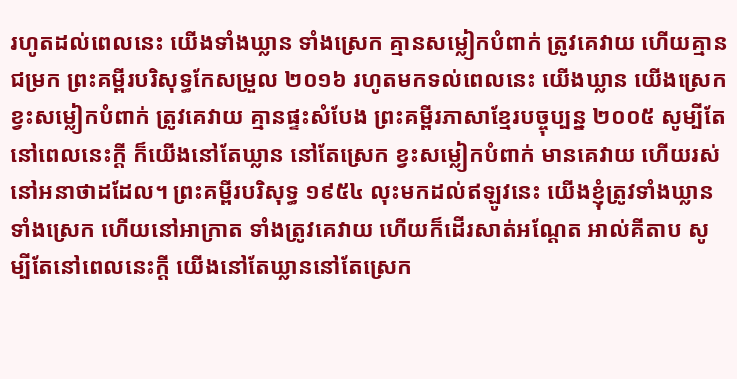រហូតដល់ពេលនេះ យើងទាំងឃ្លាន ទាំងស្រេក គ្មានសម្លៀកបំពាក់ ត្រូវគេវាយ ហើយគ្មានជម្រក ព្រះគម្ពីរបរិសុទ្ធកែសម្រួល ២០១៦ រហូតមកទល់ពេលនេះ យើងឃ្លាន យើងស្រេក ខ្វះសម្លៀកបំពាក់ ត្រូវគេវាយ គ្មានផ្ទះសំបែង ព្រះគម្ពីរភាសាខ្មែរបច្ចុប្បន្ន ២០០៥ សូម្បីតែនៅពេលនេះក្ដី ក៏យើងនៅតែឃ្លាន នៅតែស្រេក ខ្វះសម្លៀកបំពាក់ មានគេវាយ ហើយរស់នៅអនាថាដដែល។ ព្រះគម្ពីរបរិសុទ្ធ ១៩៥៤ លុះមកដល់ឥឡូវនេះ យើងខ្ញុំត្រូវទាំងឃ្លាន ទាំងស្រេក ហើយនៅអាក្រាត ទាំងត្រូវគេវាយ ហើយក៏ដើរសាត់អណ្តែត អាល់គីតាប សូម្បីតែនៅពេលនេះក្ដី យើងនៅតែឃ្លាននៅតែស្រេក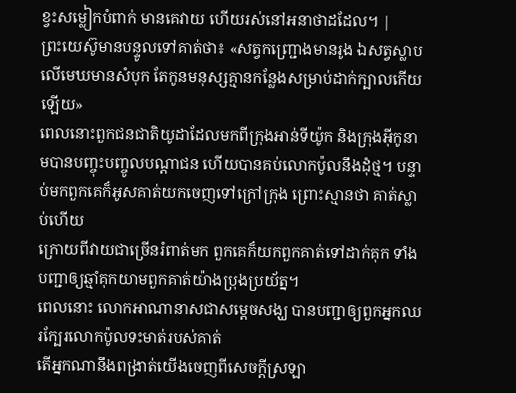ខ្វះសម្លៀកបំពាក់ មានគេវាយ ហើយរស់នៅអនាថាដដែល។ |
ព្រះយេស៊ូមានបន្ទូលទៅគាត់ថា៖ «សត្វកញ្ជ្រោងមានរូង ឯសត្វស្លាបលើមេឃមានសំបុក តែកូនមនុស្សគ្មានកន្លែងសម្រាប់ដាក់ក្បាលកើយឡើយ»
ពេលនោះពួកជនជាតិយូដាដែលមកពីក្រុងអាន់ទីយ៉ូក និងក្រុងអ៊ីកូនាមបានបញ្ចុះបញ្ចូលបណ្ដាជន ហើយបានគប់លោកប៉ូលនឹងដុំថ្ម។ បន្ទាប់មកពួកគេក៏អូសគាត់យកចេញទៅក្រៅក្រុង ព្រោះស្មានថា គាត់ស្លាប់ហើយ
ក្រោយពីវាយជាច្រើនរំពាត់មក ពួកគេក៏យកពួកគាត់ទៅដាក់គុក ទាំងបញ្ជាឲ្យឆ្មាំគុកយាមពួកគាត់យ៉ាងប្រុងប្រយ័ត្ន។
ពេលនោះ លោកអាណានាសជាសម្ដេចសង្ឃ បានបញ្ជាឲ្យពួកអ្នកឈរក្បែរលោកប៉ូលទះមាត់របស់គាត់
តើអ្នកណានឹងពង្រាត់យើងចេញពីសេចក្ដីស្រឡា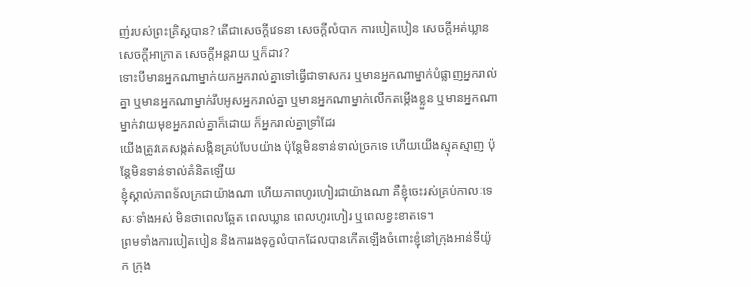ញ់របស់ព្រះគ្រិស្ដបាន? តើជាសេចក្ដីវេទនា សេចក្ដីលំបាក ការបៀតបៀន សេចក្ដីអត់ឃ្លាន សេចក្ដីអាក្រាត សេចក្ដីអន្តរាយ ឬក៏ដាវ?
ទោះបីមានអ្នកណាម្នាក់យកអ្នករាល់គ្នាទៅធ្វើជាទាសករ ឬមានអ្នកណាម្នាក់បំផ្លាញអ្នករាល់គ្នា ឬមានអ្នកណាម្នាក់រឹបអូសអ្នករាល់គ្នា ឬមានអ្នកណាម្នាក់លើកតម្កើងខ្លួន ឬមានអ្នកណាម្នាក់វាយមុខអ្នករាល់គ្នាក៏ដោយ ក៏អ្នករាល់គ្នាទ្រាំដែរ
យើងត្រូវគេសង្កត់សង្កិនគ្រប់បែបយ៉ាង ប៉ុន្ដែមិនទាន់ទាល់ច្រកទេ ហើយយើងស្មុគស្មាញ ប៉ុន្ដែមិនទាន់ទាល់គំនិតឡើយ
ខ្ញុំស្គាល់ភាពទ័លក្រជាយ៉ាងណា ហើយភាពហូរហៀរជាយ៉ាងណា គឺខ្ញុំចេះរស់គ្រប់កាលៈទេសៈទាំងអស់ មិនថាពេលឆ្អែត ពេលឃ្លាន ពេលហូរហៀរ ឬពេលខ្វះខាតទេ។
ព្រមទាំងការបៀតបៀន និងការរងទុក្ខលំបាកដែលបានកើតឡើងចំពោះខ្ញុំនៅក្រុងឤន់ទីយ៉ូក ក្រុង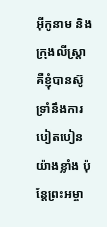អ៊ីកូនាម និងក្រុងលីស្រ្តា គឺខ្ញុំបានស៊ូទ្រាំនឹងការបៀតបៀនយ៉ាងខ្លាំង ប៉ុន្ដែព្រះអម្ចា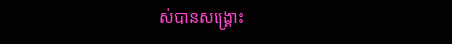ស់បានសង្គ្រោះ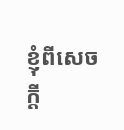ខ្ញុំពីសេចក្តី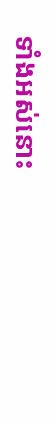ទាំងអស់នោះ